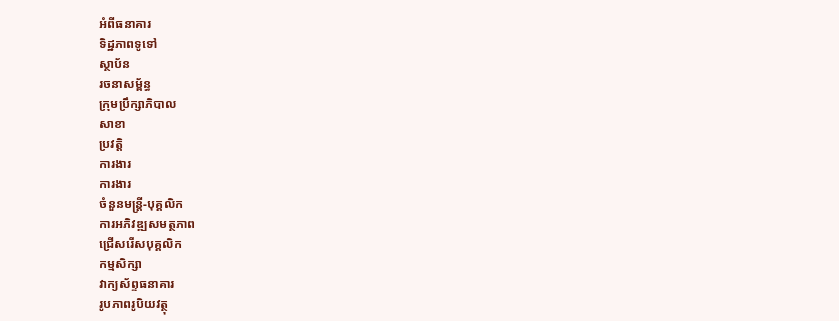អំពីធនាគារ
ទិដ្ឋភាពទូទៅ
ស្ថាប័ន
រចនាសម្ព័ន្ធ
ក្រុមប្រឹក្សាភិបាល
សាខា
ប្រវត្តិ
ការងារ
ការងារ
ចំនួនមន្ត្រី-បុគ្គលិក
ការអភិវឌ្ឍសមត្ថភាព
ជ្រើសរើសបុគ្គលិក
កម្មសិក្សា
វាក្យស័ព្ទធនាគារ
រូបភាពរូបិយវត្ថុ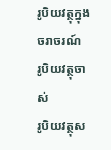រូបិយវត្ថុក្នុងចរាចរណ៍
រូបិយវត្ថុចាស់
រូបិយវត្ថុស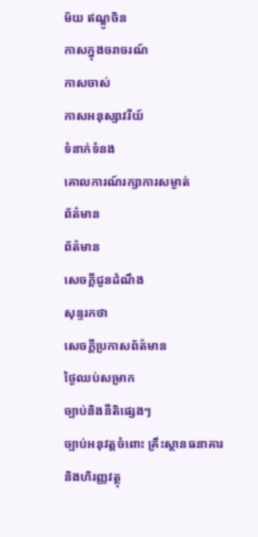ម័យ ឥណ្ឌូចិន
កាសក្នុងចរាចរណ៍
កាសចាស់
កាសអនុស្សាវរីយ៍
ទំនាក់ទំនង
គោលការណ៍រក្សាការសម្ងាត់
ព័ត៌មាន
ព័ត៌មាន
សេចក្តីជូនដំណឹង
សុន្ទរកថា
សេចក្តីប្រកាសព័ត៌មាន
ថ្ងៃឈប់សម្រាក
ច្បាប់និងនីតិផ្សេងៗ
ច្បាប់អនុវត្តចំពោះ គ្រឹះស្ថានធនាគារ និងហិរញ្ញវត្ថុ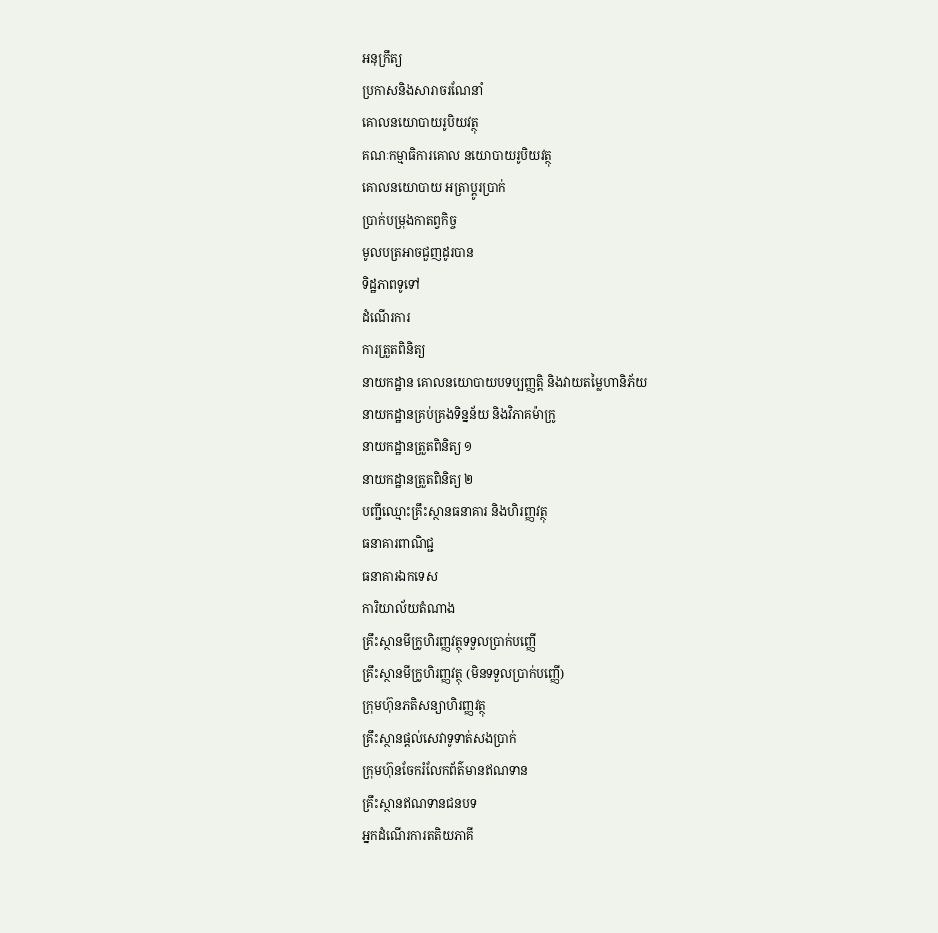អនុក្រឹត្យ
ប្រកាសនិងសារាចរណែនាំ
គោលនយោបាយរូបិយវត្ថុ
គណៈកម្មាធិការគោល នយោបាយរូបិយវត្ថុ
គោលនយោបាយ អត្រាប្តូរប្រាក់
ប្រាក់បម្រុងកាតព្វកិច្ច
មូលបត្រអាចជួញដូរបាន
ទិដ្ឋភាពទូទៅ
ដំណើរការ
ការត្រួតពិនិត្យ
នាយកដ្ឋាន គោលនយោបាយបទប្បញ្ញត្តិ និងវាយតម្លៃហានិភ័យ
នាយកដ្ឋានគ្រប់គ្រងទិន្នន័យ និងវិភាគម៉ាក្រូ
នាយកដ្ឋានត្រួតពិនិត្យ ១
នាយកដ្ឋានត្រួតពិនិត្យ ២
បញ្ជីឈ្មោះគ្រឹះស្ថានធនាគារ និងហិរញ្ញវត្ថុ
ធនាគារពាណិជ្ជ
ធនាគារឯកទេស
ការិយាល័យតំណាង
គ្រឹះស្ថានមីក្រូហិរញ្ញវត្ថុទទួលប្រាក់បញ្ញើ
គ្រឹះស្ថានមីក្រូហិរញ្ញវត្ថុ (មិនទទួលប្រាក់បញ្ញើ)
ក្រុមហ៊ុនភតិសន្យាហិរញ្ញវត្ថុ
គ្រឹះស្ថានផ្ដល់សេវាទូទាត់សងប្រាក់
ក្រុមហ៊ុនចែករំលែកព័ត៌មានឥណទាន
គ្រឹះស្ថានឥណទានជនបទ
អ្នកដំណើរការតតិយភាគី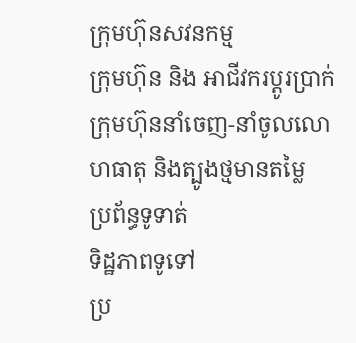ក្រុមហ៊ុនសវនកម្ម
ក្រុមហ៊ុន និង អាជីវករប្តូរប្រាក់
ក្រុមហ៊ុននាំចេញ-នាំចូលលោហធាតុ និងត្បូងថ្មមានតម្លៃ
ប្រព័ន្ធទូទាត់
ទិដ្ឋភាពទូទៅ
ប្រ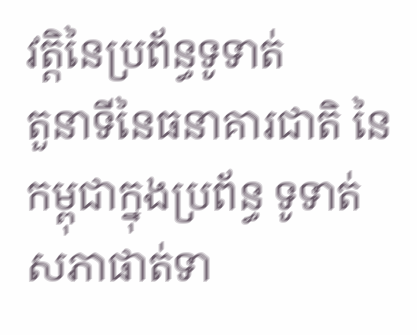វត្តិនៃប្រព័ន្ធទូទាត់
តួនាទីនៃធនាគារជាតិ នៃកម្ពុជាក្នុងប្រព័ន្ធ ទូទាត់
សភាផាត់ទា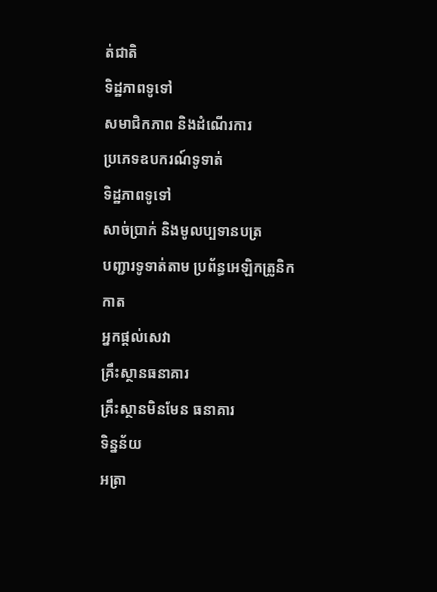ត់ជាតិ
ទិដ្ឋភាពទូទៅ
សមាជិកភាព និងដំណើរការ
ប្រភេទឧបករណ៍ទូទាត់
ទិដ្ឋភាពទូទៅ
សាច់ប្រាក់ និងមូលប្បទានបត្រ
បញ្ជារទូទាត់តាម ប្រព័ន្ធអេឡិកត្រូនិក
កាត
អ្នកផ្តល់សេវា
គ្រឹះស្ថានធនាគារ
គ្រឹះស្ថានមិនមែន ធនាគារ
ទិន្នន័យ
អត្រា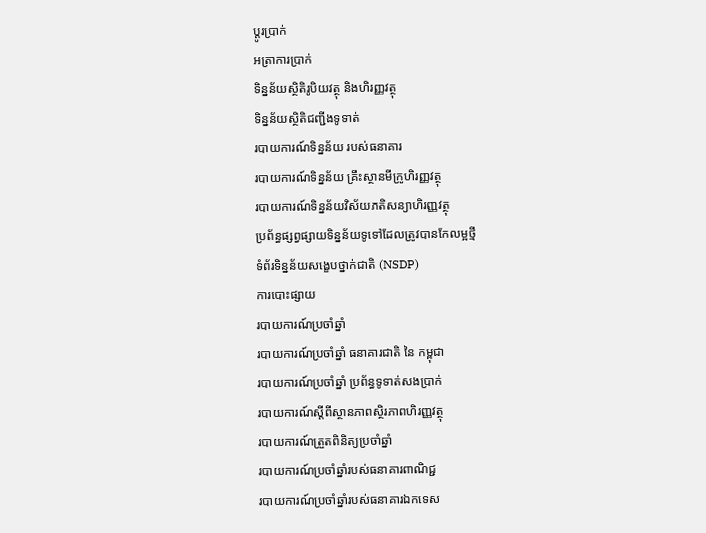ប្តូរបា្រក់
អត្រាការប្រាក់
ទិន្នន័យស្ថិតិរូបិយវត្ថុ និងហិរញ្ញវត្ថុ
ទិន្នន័យស្ថិតិជញ្ជីងទូទាត់
របាយការណ៍ទិន្នន័យ របស់ធនាគារ
របាយការណ៍ទិន្នន័យ គ្រឹះស្ថានមីក្រូហិរញ្ញវត្ថុ
របាយការណ៍ទិន្នន័យវិស័យភតិសន្យាហិរញ្ញវត្ថុ
ប្រព័ន្ធផ្សព្វផ្សាយទិន្នន័យទូទៅដែលត្រូវបានកែលម្អថ្មី
ទំព័រទិន្នន័យសង្ខេបថ្នាក់ជាតិ (NSDP)
ការបោះផ្សាយ
របាយការណ៍ប្រចាំឆ្នាំ
របាយការណ៍ប្រចាំឆ្នាំ ធនាគារជាតិ នៃ កម្ពុជា
របាយការណ៍ប្រចាំឆ្នាំ ប្រព័ន្ធទូទាត់សងប្រាក់
របាយការណ៍ស្តីពីស្ថានភាពស្ថិរភាពហិរញ្ញវត្ថុ
របាយការណ៍ត្រួតពិនិត្យប្រចាំឆ្នាំ
របាយការណ៍ប្រចាំឆ្នាំរបស់ធនាគារពាណិជ្ជ
របាយការណ៍ប្រចាំឆ្នាំរបស់ធនាគារឯកទេស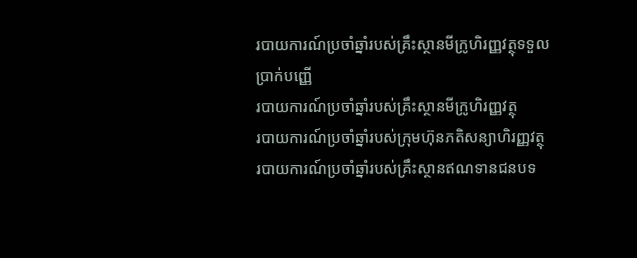របាយការណ៍ប្រចាំឆ្នាំរបស់គ្រឹះស្ថានមីក្រូហិរញ្ញវត្ថុទទួលប្រាក់បញ្ញើ
របាយការណ៍ប្រចាំឆ្នាំរបស់គ្រឹះស្ថានមីក្រូហិរញ្ញវត្ថុ
របាយការណ៍ប្រចាំឆ្នាំរបស់ក្រុមហ៊ុនភតិសន្យាហិរញ្ញវត្ថុ
របាយការណ៍ប្រចាំឆ្នាំរបស់គ្រឹះស្ថានឥណទានជនបទ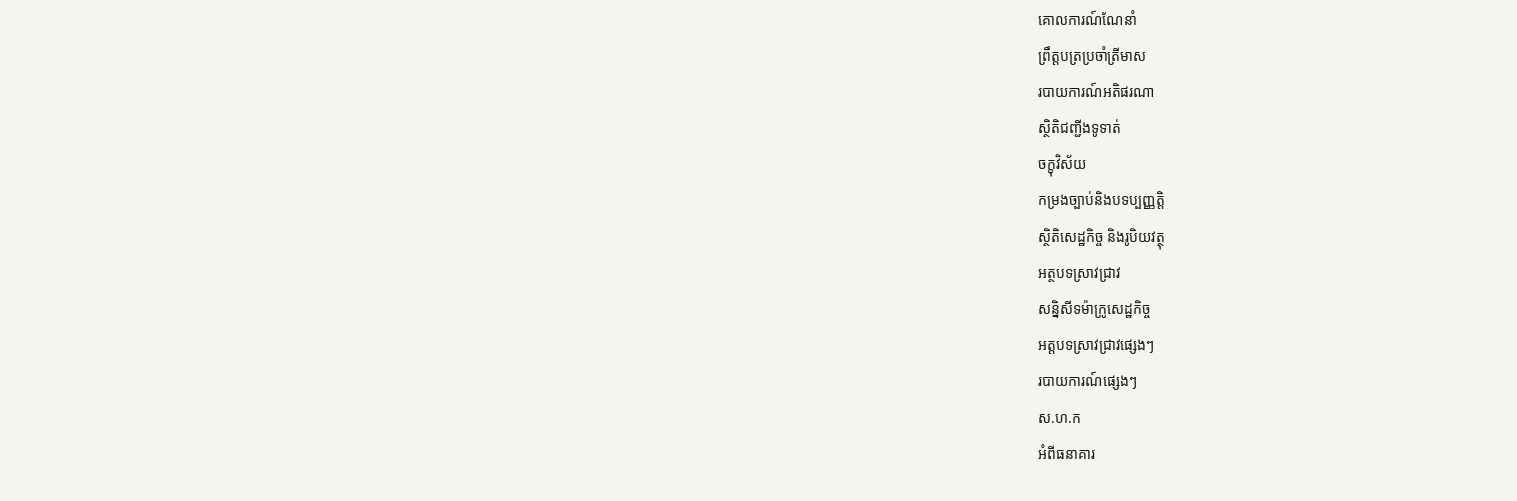គោលការណ៍ណែនាំ
ព្រឹត្តបត្រប្រចាំត្រីមាស
របាយការណ៍អតិផរណា
ស្ថិតិជញ្ជីងទូទាត់
ចក្ខុវិស័យ
កម្រងច្បាប់និងបទប្បញ្ញត្តិ
ស្ថិតិសេដ្ឋកិច្ច និងរូបិយវត្ថុ
អត្ថបទស្រាវជ្រាវ
សន្និសីទម៉ាក្រូសេដ្ឋកិច្ច
អត្តបទស្រាវជ្រាវផ្សេងៗ
របាយការណ៍ផ្សេងៗ
ស.ហ.ក
អំពីធនាគារ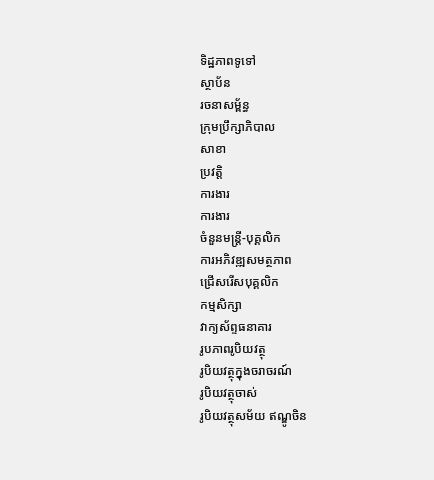ទិដ្ឋភាពទូទៅ
ស្ថាប័ន
រចនាសម្ព័ន្ធ
ក្រុមប្រឹក្សាភិបាល
សាខា
ប្រវត្តិ
ការងារ
ការងារ
ចំនួនមន្ត្រី-បុគ្គលិក
ការអភិវឌ្ឍសមត្ថភាព
ជ្រើសរើសបុគ្គលិក
កម្មសិក្សា
វាក្យស័ព្ទធនាគារ
រូបភាពរូបិយវត្ថុ
រូបិយវត្ថុក្នុងចរាចរណ៍
រូបិយវត្ថុចាស់
រូបិយវត្ថុសម័យ ឥណ្ឌូចិន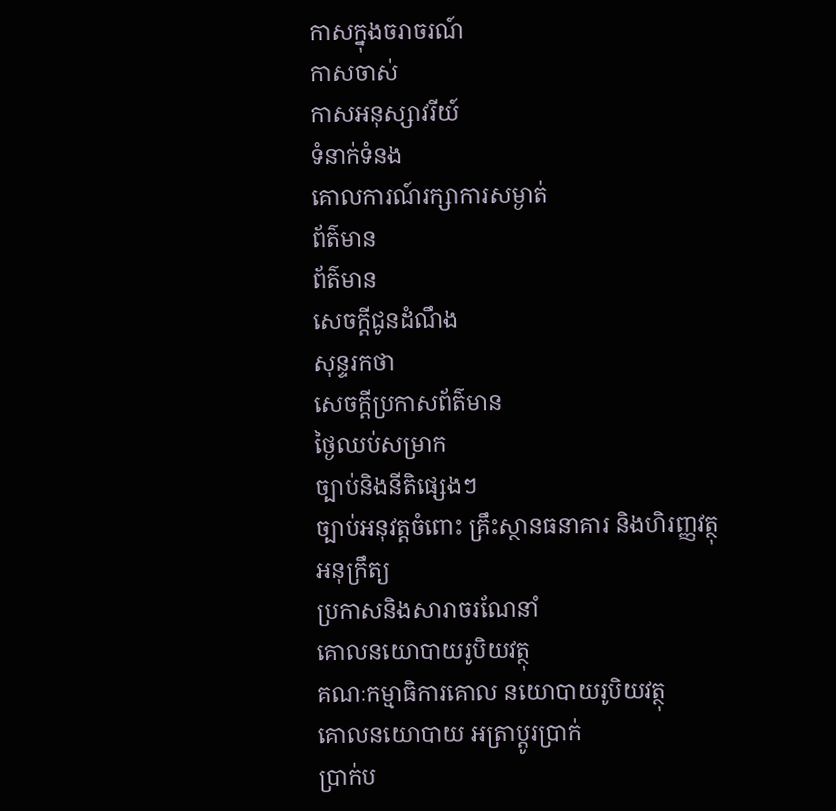កាសក្នុងចរាចរណ៍
កាសចាស់
កាសអនុស្សាវរីយ៍
ទំនាក់ទំនង
គោលការណ៍រក្សាការសម្ងាត់
ព័ត៌មាន
ព័ត៌មាន
សេចក្តីជូនដំណឹង
សុន្ទរកថា
សេចក្តីប្រកាសព័ត៌មាន
ថ្ងៃឈប់សម្រាក
ច្បាប់និងនីតិផ្សេងៗ
ច្បាប់អនុវត្តចំពោះ គ្រឹះស្ថានធនាគារ និងហិរញ្ញវត្ថុ
អនុក្រឹត្យ
ប្រកាសនិងសារាចរណែនាំ
គោលនយោបាយរូបិយវត្ថុ
គណៈកម្មាធិការគោល នយោបាយរូបិយវត្ថុ
គោលនយោបាយ អត្រាប្តូរប្រាក់
ប្រាក់ប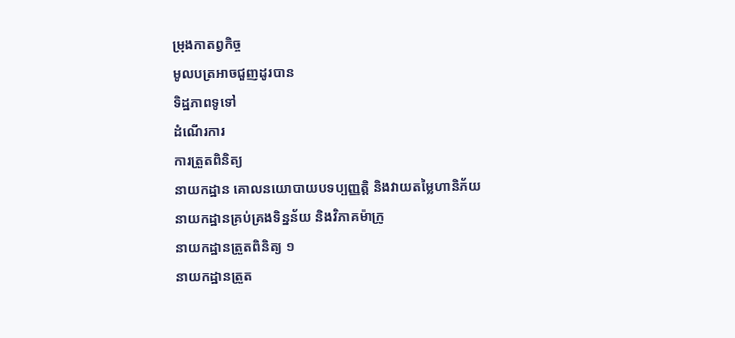ម្រុងកាតព្វកិច្ច
មូលបត្រអាចជួញដូរបាន
ទិដ្ឋភាពទូទៅ
ដំណើរការ
ការត្រួតពិនិត្យ
នាយកដ្ឋាន គោលនយោបាយបទប្បញ្ញត្តិ និងវាយតម្លៃហានិភ័យ
នាយកដ្ឋានគ្រប់គ្រងទិន្នន័យ និងវិភាគម៉ាក្រូ
នាយកដ្ឋានត្រួតពិនិត្យ ១
នាយកដ្ឋានត្រួត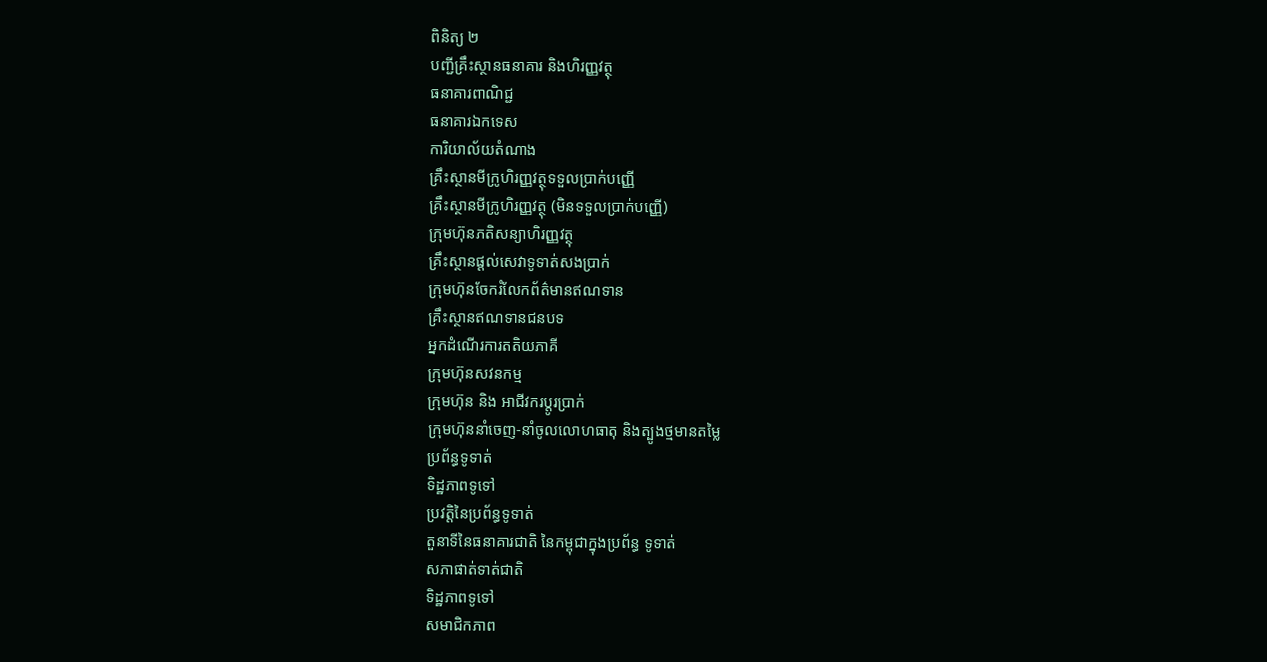ពិនិត្យ ២
បញ្ជីគ្រឹះស្ថានធនាគារ និងហិរញ្ញវត្ថុ
ធនាគារពាណិជ្ជ
ធនាគារឯកទេស
ការិយាល័យតំណាង
គ្រឹះស្ថានមីក្រូហិរញ្ញវត្ថុទទួលប្រាក់បញ្ញើ
គ្រឹះស្ថានមីក្រូហិរញ្ញវត្ថុ (មិនទទួលប្រាក់បញ្ញើ)
ក្រុមហ៊ុនភតិសន្យាហិរញ្ញវត្ថុ
គ្រឹះស្ថានផ្ដល់សេវាទូទាត់សងប្រាក់
ក្រុមហ៊ុនចែករំលែកព័ត៌មានឥណទាន
គ្រឹះស្ថានឥណទានជនបទ
អ្នកដំណើរការតតិយភាគី
ក្រុមហ៊ុនសវនកម្ម
ក្រុមហ៊ុន និង អាជីវករប្តូរប្រាក់
ក្រុមហ៊ុននាំចេញ-នាំចូលលោហធាតុ និងត្បូងថ្មមានតម្លៃ
ប្រព័ន្ធទូទាត់
ទិដ្ឋភាពទូទៅ
ប្រវត្តិនៃប្រព័ន្ធទូទាត់
តួនាទីនៃធនាគារជាតិ នៃកម្ពុជាក្នុងប្រព័ន្ធ ទូទាត់
សភាផាត់ទាត់ជាតិ
ទិដ្ឋភាពទូទៅ
សមាជិកភាព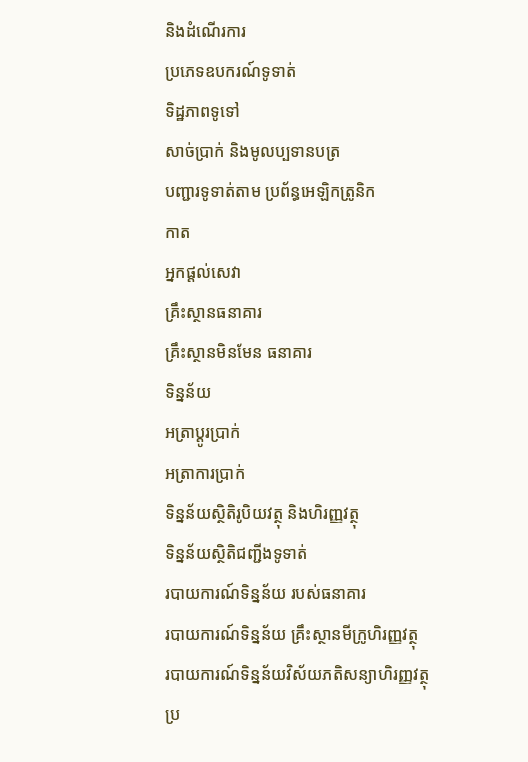និងដំណើរការ
ប្រភេទឧបករណ៍ទូទាត់
ទិដ្ឋភាពទូទៅ
សាច់ប្រាក់ និងមូលប្បទានបត្រ
បញ្ជារទូទាត់តាម ប្រព័ន្ធអេឡិកត្រូនិក
កាត
អ្នកផ្តល់សេវា
គ្រឹះស្ថានធនាគារ
គ្រឹះស្ថានមិនមែន ធនាគារ
ទិន្នន័យ
អត្រាប្តូរបា្រក់
អត្រាការប្រាក់
ទិន្នន័យស្ថិតិរូបិយវត្ថុ និងហិរញ្ញវត្ថុ
ទិន្នន័យស្ថិតិជញ្ជីងទូទាត់
របាយការណ៍ទិន្នន័យ របស់ធនាគារ
របាយការណ៍ទិន្នន័យ គ្រឹះស្ថានមីក្រូហិរញ្ញវត្ថុ
របាយការណ៍ទិន្នន័យវិស័យភតិសន្យាហិរញ្ញវត្ថុ
ប្រ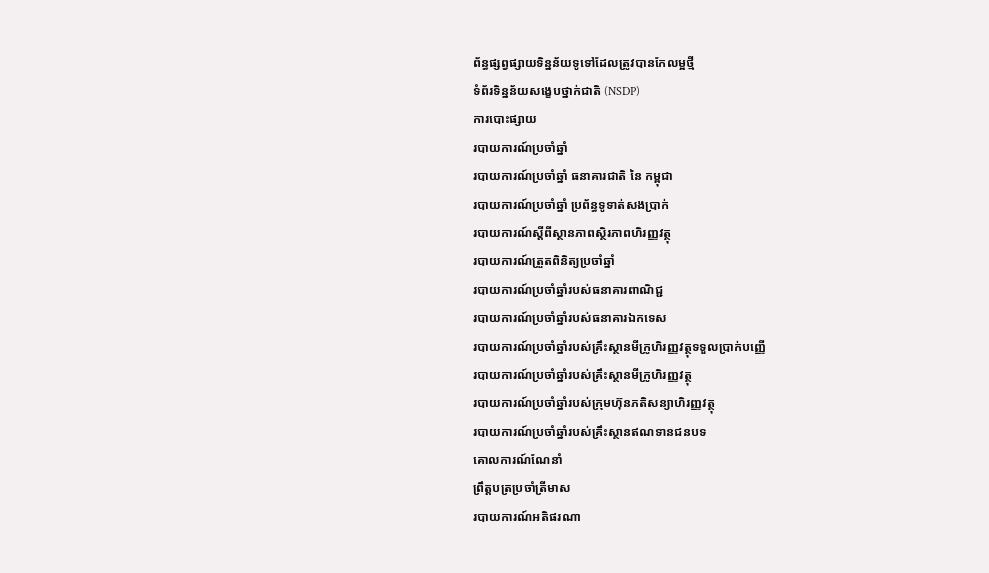ព័ន្ធផ្សព្វផ្សាយទិន្នន័យទូទៅដែលត្រូវបានកែលម្អថ្មី
ទំព័រទិន្នន័យសង្ខេបថ្នាក់ជាតិ (NSDP)
ការបោះផ្សាយ
របាយការណ៍ប្រចាំឆ្នាំ
របាយការណ៍ប្រចាំឆ្នាំ ធនាគារជាតិ នៃ កម្ពុជា
របាយការណ៍ប្រចាំឆ្នាំ ប្រព័ន្ធទូទាត់សងប្រាក់
របាយការណ៍ស្តីពីស្ថានភាពស្ថិរភាពហិរញ្ញវត្ថុ
របាយការណ៍ត្រួតពិនិត្យប្រចាំឆ្នាំ
របាយការណ៍ប្រចាំឆ្នាំរបស់ធនាគារពាណិជ្ជ
របាយការណ៍ប្រចាំឆ្នាំរបស់ធនាគារឯកទេស
របាយការណ៍ប្រចាំឆ្នាំរបស់គ្រឹះស្ថានមីក្រូហិរញ្ញវត្ថុទទួលប្រាក់បញ្ញើ
របាយការណ៍ប្រចាំឆ្នាំរបស់គ្រឹះស្ថានមីក្រូហិរញ្ញវត្ថុ
របាយការណ៍ប្រចាំឆ្នាំរបស់ក្រុមហ៊ុនភតិសន្យាហិរញ្ញវត្ថុ
របាយការណ៍ប្រចាំឆ្នាំរបស់គ្រឹះស្ថានឥណទានជនបទ
គោលការណ៍ណែនាំ
ព្រឹត្តបត្រប្រចាំត្រីមាស
របាយការណ៍អតិផរណា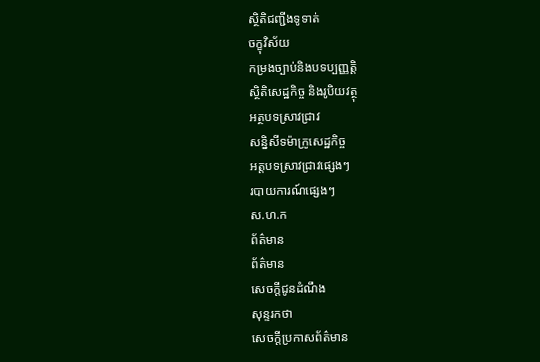ស្ថិតិជញ្ជីងទូទាត់
ចក្ខុវិស័យ
កម្រងច្បាប់និងបទប្បញ្ញត្តិ
ស្ថិតិសេដ្ឋកិច្ច និងរូបិយវត្ថុ
អត្ថបទស្រាវជ្រាវ
សន្និសីទម៉ាក្រូសេដ្ឋកិច្ច
អត្តបទស្រាវជ្រាវផ្សេងៗ
របាយការណ៍ផ្សេងៗ
ស.ហ.ក
ព័ត៌មាន
ព័ត៌មាន
សេចក្តីជូនដំណឹង
សុន្ទរកថា
សេចក្តីប្រកាសព័ត៌មាន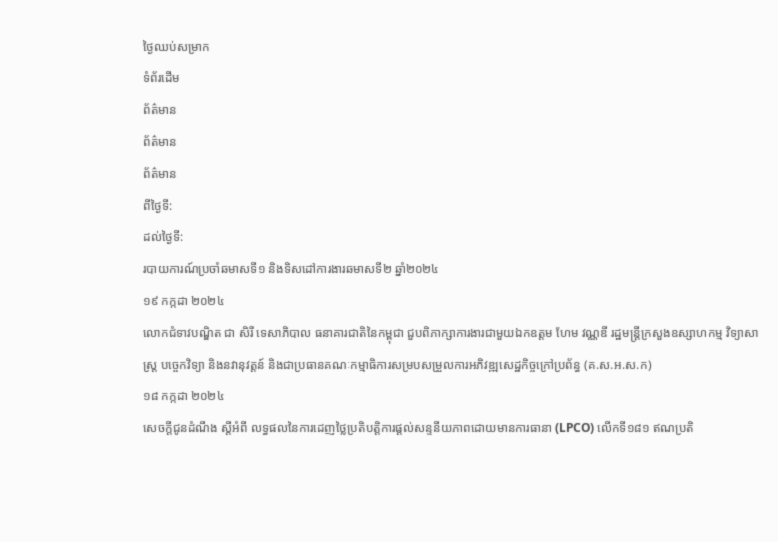ថ្ងៃឈប់សម្រាក
ទំព័រដើម
ព័ត៌មាន
ព័ត៌មាន
ព័ត៌មាន
ពីថ្ងៃទី:
ដល់ថ្ងៃទី:
របាយការណ៍ប្រចាំឆមាសទី១ និងទិសដៅការងារឆមាសទី២ ឆ្នាំ២០២៤
១៩ កក្កដា ២០២៤
លោកជំទាវបណ្ឌិត ជា សិរី ទេសាភិបាល ធនាគារជាតិនៃកម្ពុជា ជួបពិភាក្សាការងារជាមួយឯកឧត្តម ហែម វណ្ណឌី រដ្ឋមន្រ្តីក្រសួងឧស្សាហកម្ម វិទ្យាសាស្រ្ត បច្ចេកវិទ្យា និងនវានុវត្តន៍ និងជាប្រធានគណៈកម្មាធិការសម្របសម្រួលការអភិវឌ្ឍសេដ្ឋកិច្ចក្រៅប្រព័ន្ធ (គ.ស.អ.ស.ក)
១៨ កក្កដា ២០២៤
សេចក្តីជូនដំណឹង ស្តីអំពី លទ្ធផលនៃការដេញថ្លៃប្រតិបត្តិការផ្តល់សន្ទនីយភាពដោយមានការធានា (LPCO) លើកទី១៨១ ឥណប្រតិ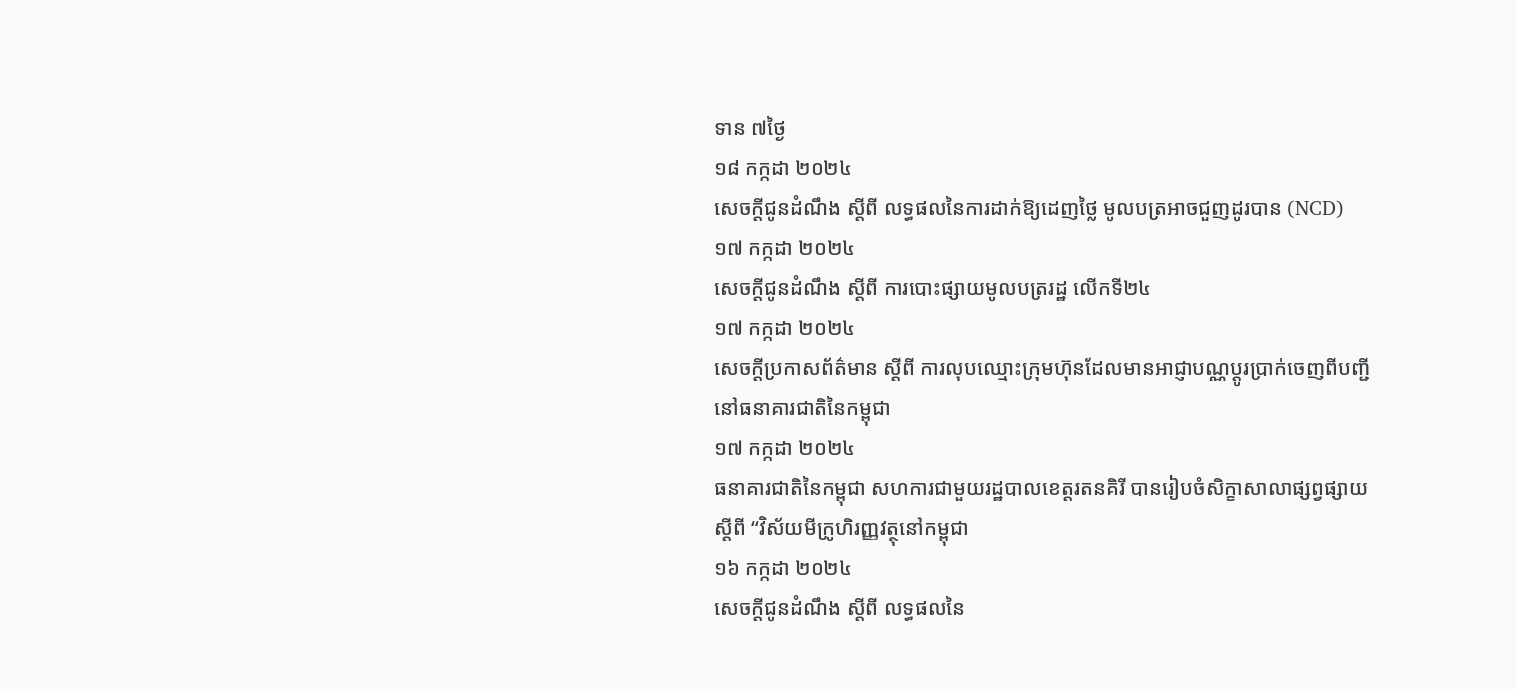ទាន ៧ថ្ងៃ
១៨ កក្កដា ២០២៤
សេចក្តីជូនដំណឹង ស្តីពី លទ្ធផលនៃការដាក់ឱ្យដេញថ្លៃ មូលបត្រអាចជួញដូរបាន (NCD)
១៧ កក្កដា ២០២៤
សេចក្តីជូនដំណឹង ស្តីពី ការបោះផ្សាយមូលបត្ររដ្ឋ លើកទី២៤
១៧ កក្កដា ២០២៤
សេចក្ដីប្រកាសព័ត៌មាន ស្ដីពី ការលុបឈ្មោះក្រុមហ៊ុនដែលមានអាជ្ញាបណ្ណប្ដូរប្រាក់ចេញពីបញ្ជីនៅធនាគារជាតិនៃកម្ពុជា
១៧ កក្កដា ២០២៤
ធនាគារជាតិនៃកម្ពុជា សហការជាមួយរដ្ឋបាលខេត្តរតនគិរី បានរៀបចំសិក្ខាសាលាផ្សព្វផ្សាយ ស្តីពី “វិស័យមីក្រូហិរញ្ញវត្ថុនៅកម្ពុជា
១៦ កក្កដា ២០២៤
សេចក្តីជូនដំណឹង ស្តីពី លទ្ធផលនៃ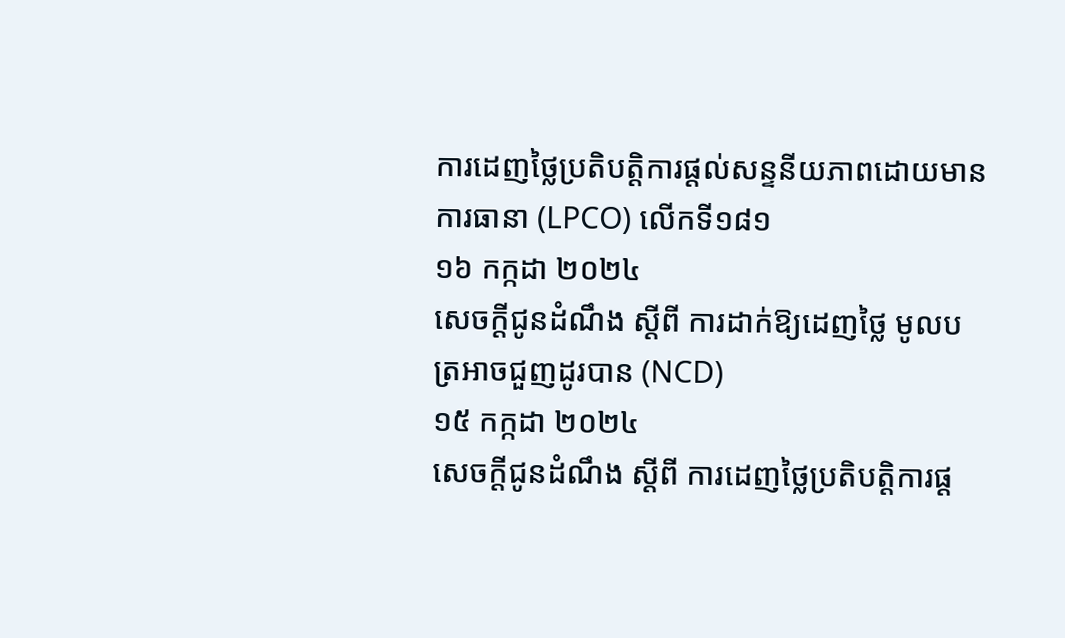ការដេញថ្លៃប្រតិបត្តិការផ្តល់សន្ទនីយភាពដោយមានការធានា (LPCO) លើកទី១៨១
១៦ កក្កដា ២០២៤
សេចក្តីជូនដំណឹង ស្តីពី ការដាក់ឱ្យដេញថ្លៃ មូលបត្រអាចជួញដូរបាន (NCD)
១៥ កក្កដា ២០២៤
សេចក្តីជូនដំណឹង ស្តីពី ការដេញថ្លៃប្រតិបត្តិការផ្ត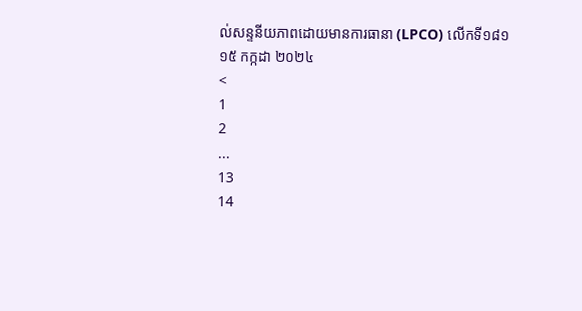ល់សន្ទនីយភាពដោយមានការធានា (LPCO) លើកទី១៨១
១៥ កក្កដា ២០២៤
<
1
2
...
13
14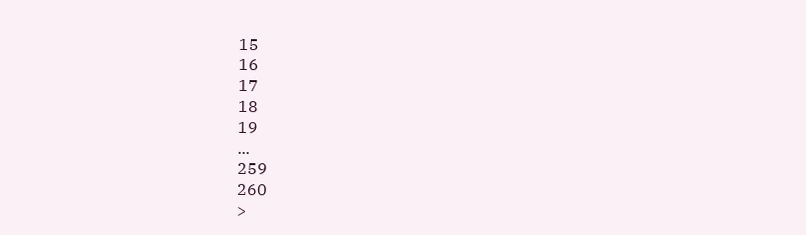15
16
17
18
19
...
259
260
>